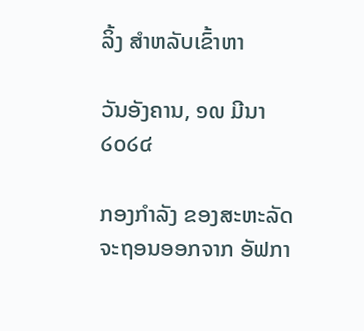ລິ້ງ ສຳຫລັບເຂົ້າຫາ

ວັນອັງຄານ, ໑໙ ມີນາ ໒໐໒໔

ກອງກຳລັງ ຂອງສະຫະລັດ ຈະຖອນອອກຈາກ ອັຟກາ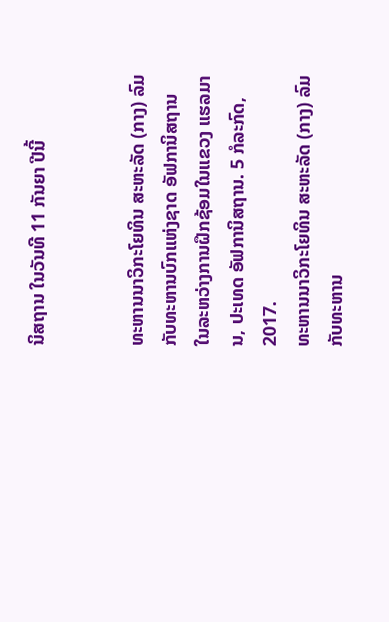ນິສຖານ ໃນວັນທີ 11 ກັນຍາ ປີນີ້


ທະຫານນາວິກະໂຍທິນ ສະຫະລັດ (ກາງ) ລົມກັບທະຫານບົກແຫ່ງຊາດ ອັຟການິສຖານ ໃນລະຫວ່າງການຝຶກຊ້ອມໃນແຂວງ ແຮລມານ, ປະເທດ ອັຟການິສຖານ. 5 ກໍລະກົດ, 2017.
ທະຫານນາວິກະໂຍທິນ ສະຫະລັດ (ກາງ) ລົມກັບທະຫານ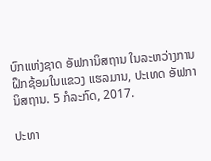ບົກແຫ່ງຊາດ ອັຟການິສຖານ ໃນລະຫວ່າງການຝຶກຊ້ອມໃນແຂວງ ແຮລມານ, ປະເທດ ອັຟການິສຖານ. 5 ກໍລະກົດ, 2017.

ປະທາ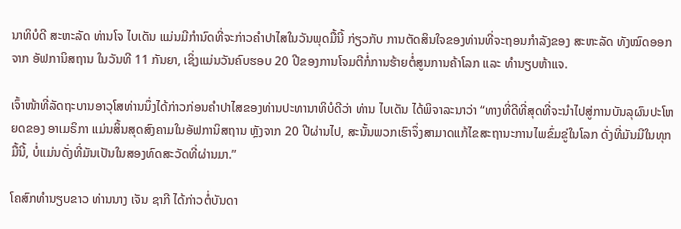ນາທິບໍດີ ສະຫະລັດ ທ່ານໂຈ ໄບເດັນ ແມ່ນມີກຳນົດທີ່ຈະກ່າວຄຳປາໄສໃນວັນພຸດມື້ນີ້ ກ່ຽວກັບ ການຕັດສິນໃຈຂອງທ່ານທີ່ຈະຖອນກຳລັງຂອງ ສະຫະລັດ ທັງໝົດອອກຈາກ ອັຟການິສຖານ ໃນວັນທີ 11 ກັນຍາ, ເຊິ່ງແມ່ນວັນຄົບຮອບ 20 ປີຂອງການໂຈມຕີກໍ່ການຮ້າຍຕໍ່ສູນການຄ້າໂລກ ແລະ ທຳນຽບຫ້າແຈ.

ເຈົ້າໜ້າທີ່ລັດຖະບານອາວຸໂສທ່ານນຶ່ງໄດ້ກ່າວກ່ອນຄຳປາໄສຂອງທ່ານປະທານາທິບໍດີວ່າ ທ່ານ ໄບເດັນ ໄດ້ພິຈາລະນາວ່າ “ທາງທີ່ດີທີ່ສຸດທີ່ຈະນຳໄປສູ່ການບັນລຸຜົນປະໂຫຍດຂອງ ອາເມຣິກາ ແມ່ນສິ້ນສຸດສົງຄາມໃນອັຟການິສຖານ ຫຼັງຈາກ 20 ປີຜ່ານໄປ, ສະນັ້ນພວກເຮົາຈຶ່ງສາມາດແກ້ໄຂສະຖານະການໄພຂົ່ມຂູ່ໃນໂລກ ດັ່ງທີ່ມັນມີໃນທຸກມື້ນີ້, ບໍ່ແມ່ນດັ່ງທີ່ມັນເປັນໃນສອງທົດສະວັດທີ່ຜ່ານມາ.”

ໂຄສົກທຳນຽບຂາວ ທ່ານນາງ ເຈັນ ຊາກີ ໄດ້ກ່າວຕໍ່ບັນດາ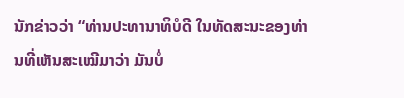ນັກຂ່າວວ່າ “ທ່ານປະທານາທິບໍດີ ໃນທັດສະນະຂອງທ່ານທີ່ເຫັນສະເໝີມາວ່າ ມັນບໍ່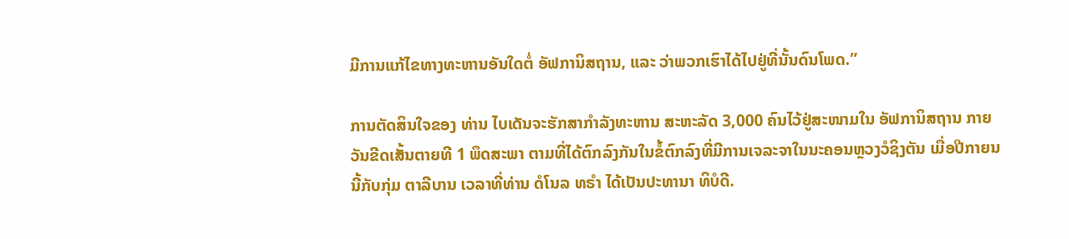ມີການແກ້ໄຂທາງທະຫານອັນໃດຕໍ່ ອັຟການິສຖານ, ແລະ ວ່າພວກເຮົາໄດ້ໄປຢູ່ທີ່ນັ້ນດົນໂພດ.”

ການຕັດສິນໃຈຂອງ ທ່ານ ໄບເດັນຈະຮັກສາກຳລັງທະຫານ ສະຫະລັດ 3,000 ຄົນໄວ້ຢູ່ສະໜາມໃນ ອັຟການິສຖານ ກາຍວັນຂີດເສັ້ນຕາຍທີ 1 ພຶດສະພາ ຕາມທີ່ໄດ້ຕົກລົງກັນໃນຂໍ້ຕົກລົງທີ່ມີການເຈລະຈາໃນນະຄອນຫຼວງວໍຊິງຕັນ ເມື່ອປີກາຍນນີ້ກັບກຸ່ມ ຕາລີບານ ເວລາທີ່ທ່ານ ດໍໂນລ ທຣຳ ໄດ້ເປັນປະທານາ ທິບໍດີ.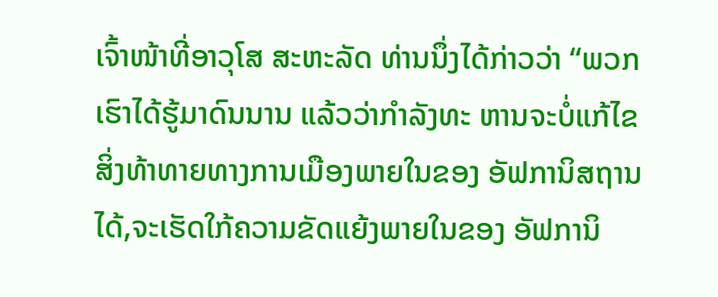ເຈົ້າໜ້າທີ່ອາວຸໂສ ສະຫະລັດ ທ່ານນຶ່ງໄດ້ກ່າວວ່າ “ພວກເຮົາໄດ້ຮູ້ມາດົນນານ ແລ້ວວ່າກຳລັງທະ ຫານຈະບໍ່ແກ້ໄຂສິ່ງທ້າທາຍທາງການເມືອງພາຍໃນຂອງ ອັຟການິສຖານໄດ້,ຈະເຮັດໃກ້ຄວາມຂັດແຍ້ງພາຍໃນຂອງ ອັຟການິ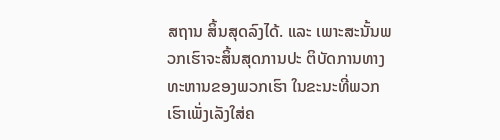ສຖານ ສິ້ນສຸດລົງໄດ້. ແລະ ເພາະສະນັ້ນພວກເຮົາຈະສິ້ນສຸດການປະ ຕິບັດການທາງທະຫານຂອງພວກເຮົາ ໃນຂະນະທີ່ພວກເຮົາເພັ່ງເລັງໃສ່ຄ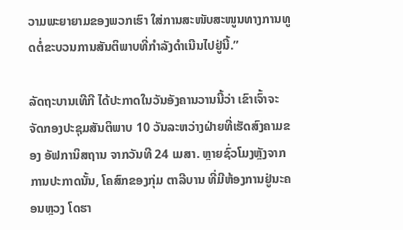ວາມພະຍາຍາມຂອງພວກເຮົາ ໃສ່ການສະໜັບສະໜູນທາງການທູດຕໍ່ຂະບວນການສັນຕິພາບທີ່ກຳລັງດຳເນີນໄປຢູ່ນີ້.”

ລັດຖະບານເທີກີ ໄດ້ປະກາດໃນວັນອັງຄານວານນີ້ວ່າ ເຂົາເຈົ້າຈະຈັດກອງປະຊຸມສັນຕິພາບ 10 ວັນລະຫວ່າງຝ່າຍທີ່ເຮັດສົງຄາມຂອງ ອັຟການິສຖານ ຈາກວັນທີ 24 ເມສາ. ຫຼາຍຊົ່ວໂມງຫຼັງຈາກການປະກາດນັ້ນ, ໂຄສົກຂອງກຸ່ມ ຕາລີບານ ທີ່ມີຫ້ອງການຢູ່ນະຄອນຫຼວງ ໂດຮາ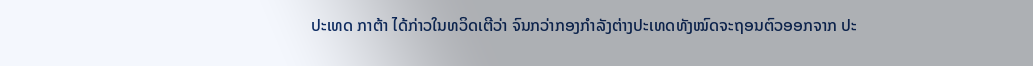ປະເທດ ກາຕ້າ ໄດ້ກ່າວໃນທວິດເຕີວ່າ ຈົນກວ່າກອງກຳລັງຕ່າງປະເທດທັງໝົດຈະຖອນຕົວອອກຈາກ ປະ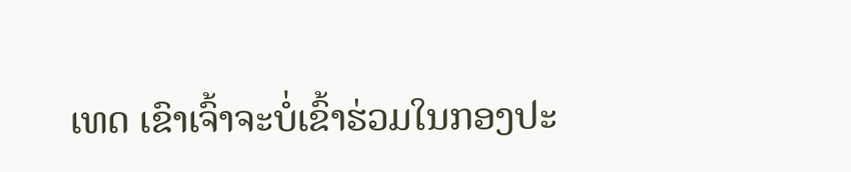ເທດ ເຂົາເຈົ້າຈະບໍ່ເຂົ້າຮ່ວມໃນກອງປະ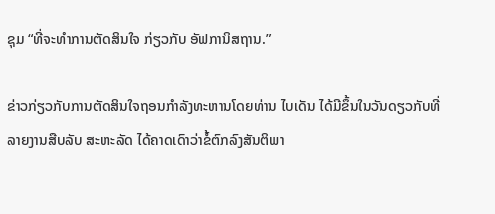ຊຸມ “ທີ່ຈະທຳການຕັດສິນໃຈ ກ່ຽວກັບ ອັຟການິສຖານ.”

ຂ່າວກ່ຽວກັບການຕັດສິນໃຈຖອນກຳລັງທະຫານໂດຍທ່ານ ໄບເດັນ ໄດ້ມີຂຶ້ນໃນວັນດຽວກັບທີ່ລາຍງານສືບລັບ ສະຫະລັດ ໄດ້ຄາດເດົາວ່າຂໍ້ຕົກລົງສັນຕິພາ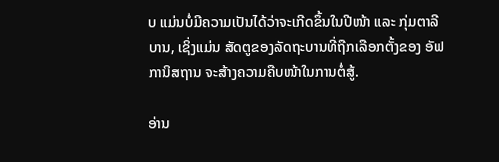ບ ແມ່ນບໍ່ມີຄວາມເປັນໄດ້ວ່າຈະເກີດຂຶ້ນໃນປີໜ້າ ແລະ ກຸ່ມຕາລີບານ, ເຊິ່ງແມ່ນ ສັດຕູຂອງລັດຖະບານທີ່ຖືກເລືອກຕັ້ງຂອງ ອັຟການິສຖານ ຈະສ້າງຄວາມຄືບໜ້າໃນການຕໍ່ສູ້.

ອ່ານ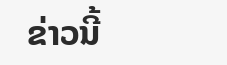ຂ່າວນີ້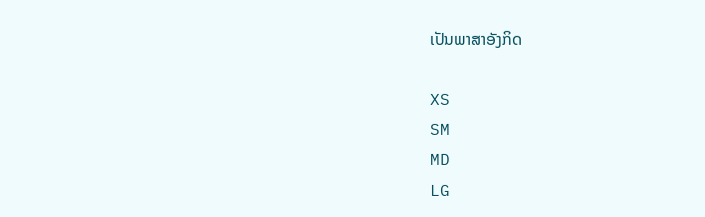ເປັນພາສາອັງກິດ

XS
SM
MD
LG